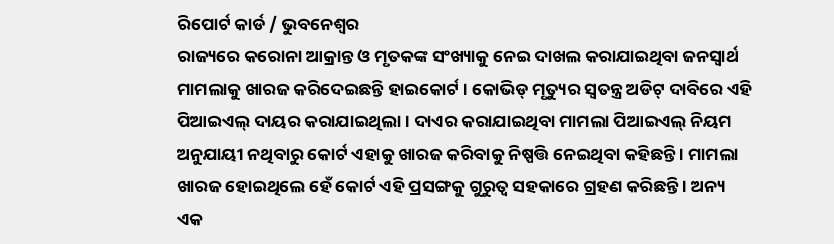ରିପୋର୍ଟ କାର୍ଡ / ଭୁବନେଶ୍ୱର
ରାଜ୍ୟରେ କରୋନା ଆକ୍ରାନ୍ତ ଓ ମୃତକଙ୍କ ସଂଖ୍ୟାକୁ ନେଇ ଦାଖଲ କରାଯାଇଥିବା ଜନସ୍ୱାର୍ଥ ମାମଲାକୁ ଖାରଜ କରିଦେଇଛନ୍ତି ହାଇକୋର୍ଟ । କୋଭିଡ୍ ମୃତ୍ୟୁର ସ୍ୱତନ୍ତ୍ର ଅଡିଟ୍ ଦାବିରେ ଏହି ପିଆଇଏଲ୍ ଦାୟର କରାଯାଇଥିଲା । ଦାଏର କରାଯାଇଥିବା ମାମଲା ପିଆଇଏଲ୍ ନିୟମ ଅନୁଯାୟୀ ନଥିବାରୁ କୋର୍ଟ ଏହାକୁ ଖାରଜ କରିବାକୁ ନିଷ୍ପତ୍ତି ନେଇଥିବା କହିଛନ୍ତି । ମାମଲା ଖାରଜ ହୋଇଥିଲେ ହେଁ କୋର୍ଟ ଏହି ପ୍ରସଙ୍ଗକୁ ଗୁରୁତ୍ୱ ସହକାରେ ଗ୍ରହଣ କରିଛନ୍ତି । ଅନ୍ୟ ଏକ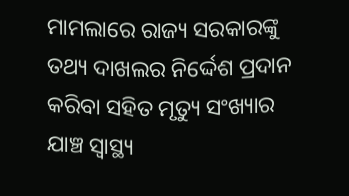ମାମଲାରେ ରାଜ୍ୟ ସରକାରଙ୍କୁ ତଥ୍ୟ ଦାଖଲର ନିର୍ଦ୍ଦେଶ ପ୍ରଦାନ କରିବା ସହିତ ମୃତ୍ୟୁ ସଂଖ୍ୟାର ଯାଞ୍ଚ ସ୍ୱାସ୍ଥ୍ୟ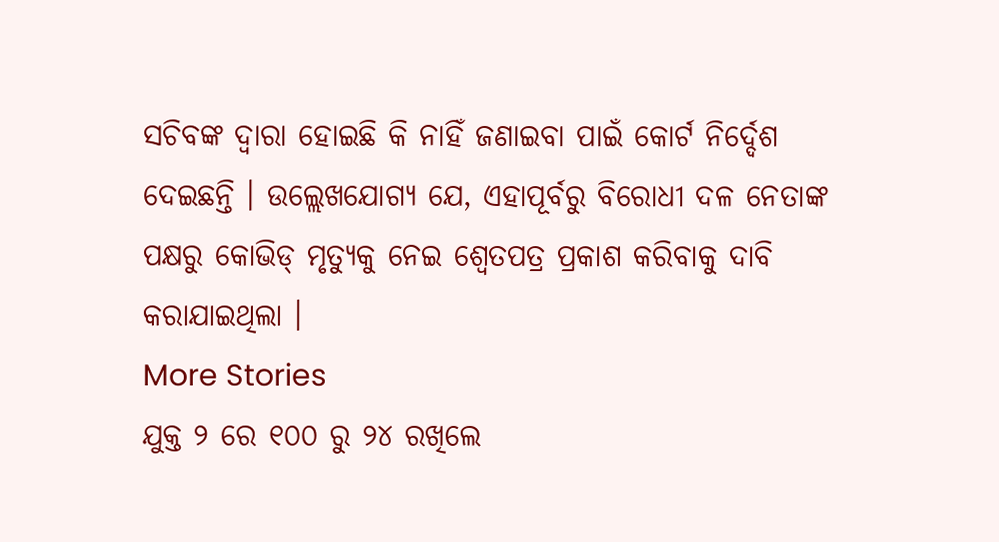ସଚିବଙ୍କ ଦ୍ୱାରା ହୋଇଛି କି ନାହିଁ ଜଣାଇବା ପାଇଁ କୋର୍ଟ ନିର୍ଦ୍ଦେଶ ଦେଇଛନ୍ତି । ଉଲ୍ଲେଖଯୋଗ୍ୟ ଯେ, ଏହାପୂର୍ବରୁ ବିରୋଧୀ ଦଳ ନେତାଙ୍କ ପକ୍ଷରୁ କୋଭିଡ୍ ମୃତ୍ୟୁକୁ ନେଇ ଶ୍ୱେତପତ୍ର ପ୍ରକାଶ କରିବାକୁ ଦାବି କରାଯାଇଥିଲା ।
More Stories
ଯୁକ୍ତ ୨ ରେ ୧୦୦ ରୁ ୨୪ ରଖିଲେ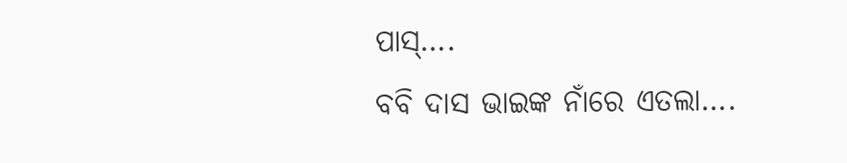ପାସ୍….
ବବି ଦାସ ଭାଇଙ୍କ ନାଁରେ ଏତଲା….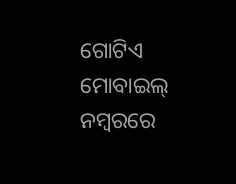ଗୋଟିଏ ମୋବାଇଲ୍ ନମ୍ବରରେ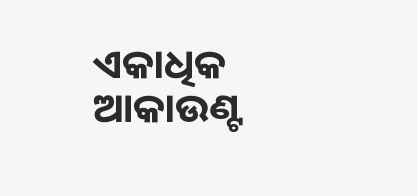ଏକାଧିକ ଆକାଉଣ୍ଟ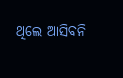ଥିଲେ ଆସିବନି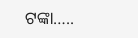ଟଙ୍କା…..